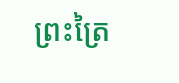ព្រះត្រៃ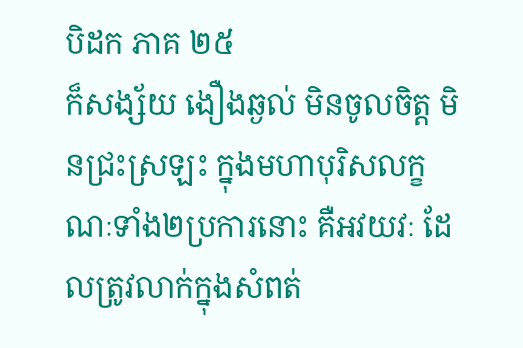បិដក ភាគ ២៥
ក៏សង្ស័យ ងឿងឆ្ងល់ មិនចូលចិត្ត មិនជ្រះស្រឡះ ក្នុងមហាបុរិសលក្ខណៈទាំង២ប្រការនោះ គឺអវយវៈ ដែលត្រូវលាក់ក្នុងសំពត់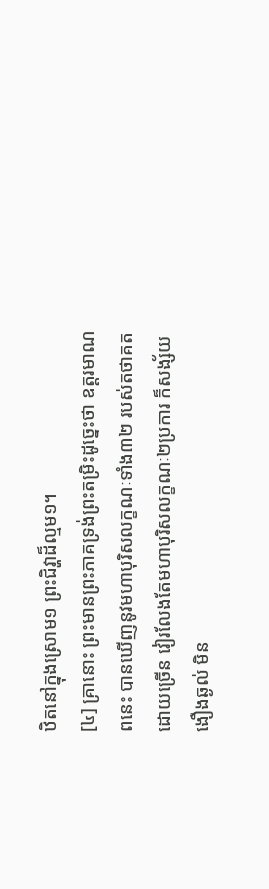ឋិតនៅក្នុងស្រោម១ ព្រះជិវ្ហាដ៏ល្មម១។
[៤] គ្រានោះ ព្រះមានព្រះភាគទ្រង់ព្រះតម្រិះដូច្នេះថា ឧត្តរមាណពនេះ បានឃើញនូវមហាបុរិសលក្ខណៈទាំង៣២ របស់តថាគតដោយច្រើន វៀរលែងតែមហាបុរិសលក្ខណៈ២ប្រការ ក៏សង្ស័យ ងឿងឆ្ងល់ មិន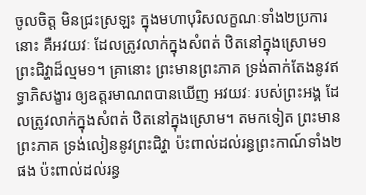ចូលចិត្ត មិនជ្រះស្រឡះ ក្នុងមហាបុរិសលក្ខណៈទាំង២ប្រការនោះ គឺអវយវៈ ដែលត្រូវលាក់ក្នុងសំពត់ ឋិតនៅក្នុងស្រោម១ ព្រះជិវ្ហាដ៏ល្មម១។ គ្រានោះ ព្រះមានព្រះភាគ ទ្រង់តាក់តែងនូវឥទ្ធាភិសង្ខារ ឲ្យឧត្តរមាណពបានឃើញ អវយវៈ របស់ព្រះអង្គ ដែលត្រូវលាក់ក្នុងសំពត់ ឋិតនៅក្នុងស្រោម។ តមកទៀត ព្រះមានព្រះភាគ ទ្រង់លៀននូវព្រះជិវ្ហា ប៉ះពាល់ដល់រន្ធព្រះកាណ៍ទាំង២ផង ប៉ះពាល់ដល់រន្ធ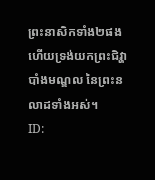ព្រះនាសិកទាំង២ផង ហើយទ្រង់យកព្រះជិវ្ហា បាំងមណ្ឌល នៃព្រះនលាដទាំងអស់។
ID: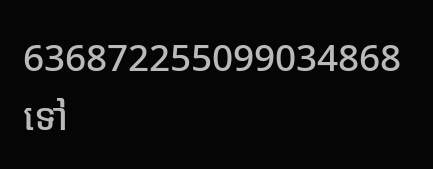636872255099034868
ទៅ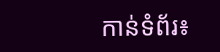កាន់ទំព័រ៖